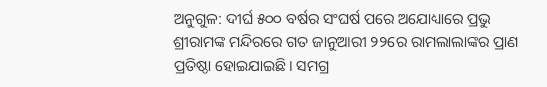ଅନୁଗୁଳ: ଦୀର୍ଘ ୫୦୦ ବର୍ଷର ସଂଘର୍ଷ ପରେ ଅଯୋଧ୍ୟାରେ ପ୍ରଭୁ ଶ୍ରୀରାମଙ୍କ ମନ୍ଦିରରେ ଗତ ଜାନୁଆରୀ ୨୨ରେ ରାମଲାଲାଙ୍କର ପ୍ରାଣ ପ୍ରତିଷ୍ଠା ହୋଇଯାଇଛି। ସମଗ୍ର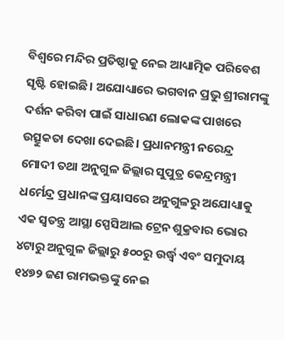ବିଶ୍ୱରେ ମନ୍ଦିର ପ୍ରତିଷ୍ଠାକୁ ନେଇ ଆଧ୍ୟାତ୍ମିକ ପରିବେଶ ସୃଷ୍ଟି ହୋଇଛି। ଅଯୋଧ୍ୟାରେ ଭଗବାନ ପ୍ରଭୁ ଶ୍ରୀରାମଙ୍କୁ ଦର୍ଶନ କରିବା ପାଇଁ ସାଧାରଣ ଲୋକଙ୍କ ପାଖରେ ଉତ୍ସୁକତା ଦେଖା ଦେଇଛି। ପ୍ରଧାନମନ୍ତ୍ରୀ ନରେନ୍ଦ୍ର ମୋଦୀ ତଥା ଅନୁଗୁଳ ଜିଲ୍ଲାର ସୁପୁତ୍ର କେନ୍ଦ୍ରମନ୍ତ୍ରୀ ଧର୍ମେନ୍ଦ୍ର ପ୍ରଧାନଙ୍କ ପ୍ରୟାସରେ ଅନୁଗୁଳରୁ ଅଯୋଧ୍ୟାକୁ ଏକ ସ୍ୱତନ୍ତ୍ର ଆସ୍ଥା ସ୍ପେସିଆଲ ଟ୍ରେନ ଶୁକ୍ରବାର ଭୋର ୪ଟାରୁ ଅନୁଗୁଳ ଜିଲ୍ଲାରୁ ୫୦୦ରୁ ଉର୍ଦ୍ଧ୍ବ ଏବଂ ସମୁଦାୟ ୧୪୭୨ ଜଣ ରାମଭକ୍ତଙ୍କୁ ନେଇ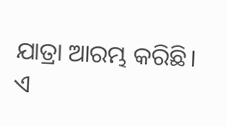ଯାତ୍ରା ଆରମ୍ଭ କରିଛି।
ଏ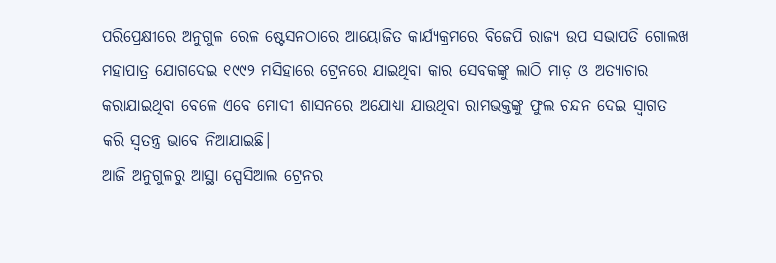ପରିପ୍ରେକ୍ଷୀରେ ଅନୁଗୁଳ ରେଳ ଷ୍ଟେସନଠାରେ ଆୟୋଜିତ କାର୍ଯ୍ୟକ୍ରମରେ ବିଜେପି ରାଜ୍ୟ ଉପ ସଭାପତି ଗୋଲଖ ମହାପାତ୍ର ଯୋଗଦେଇ ୧୯୯୨ ମସିହାରେ ଟ୍ରେନରେ ଯାଇଥିବା କାର ସେବକଙ୍କୁ ଲାଠି ମାଡ଼ ଓ ଅତ୍ୟାଚାର କରାଯାଇଥିବା ବେଳେ ଏବେ ମୋଦୀ ଶାସନରେ ଅଯୋଧ୍ୟା ଯାଉଥିବା ରାମଭକ୍ତଙ୍କୁ ଫୁଲ ଚନ୍ଦନ ଦେଇ ସ୍ୱାଗତ କରି ସ୍ୱତନ୍ତ୍ର ଭାବେ ନିଆଯାଇଛି।
ଆଜି ଅନୁଗୁଳରୁ ଆସ୍ଥା ସ୍ପେସିଆଲ ଟ୍ରେନର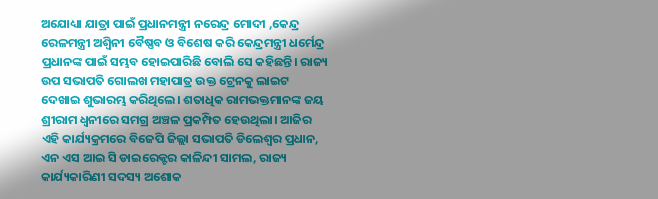ଅଯୋଧ୍ୟା ଯାତ୍ରା ପାଇଁ ପ୍ରଧାନମନ୍ତ୍ରୀ ନରେନ୍ଦ୍ର ମୋଦୀ ,କେନ୍ଦ୍ର ରେଳମନ୍ତ୍ରୀ ଅଶ୍ୱିନୀ ବୈଷ୍ଣବ ଓ ବିଶେଷ କରି କେନ୍ଦ୍ରମନ୍ତ୍ରୀ ଧର୍ମେନ୍ଦ୍ର ପ୍ରଧାନଙ୍କ ପାଇଁ ସମ୍ଭବ ହୋଇପାରିଛି ବୋଲି ସେ କହିଛନ୍ତି। ରାଜ୍ୟ ଉପ ସଭାପତି ଗୋଲଖ ମହାପାତ୍ର ଉକ୍ତ ଟ୍ରେନକୁ ଲାଇଟ ଦେଖାଇ ଶୁଭାରମ୍ଭ କରିଥିଲେ। ଶତାଧିକ ରାମଭକ୍ତମାନଙ୍କ ଜୟ ଶ୍ରୀରାମ ଧ୍ୱନୀରେ ସମଗ୍ର ଅଞ୍ଚଳ ପ୍ରକମ୍ପିତ ହେଉଥିଲା। ଆଜିର ଏହି କାର୍ଯ୍ୟକ୍ରମରେ ବିଜେପି ଜିଲ୍ଲା ସଭାପତି ଡିଲେଶ୍ୱର ପ୍ରଧାନ, ଏନ ଏସ ଆଇ ସି ଡାଇରେକ୍ଟର କାଳିନ୍ଦୀ ସାମଲ, ରାଜ୍ୟ କାର୍ଯ୍ୟକାରିଣୀ ସଦସ୍ୟ ଅଶୋକ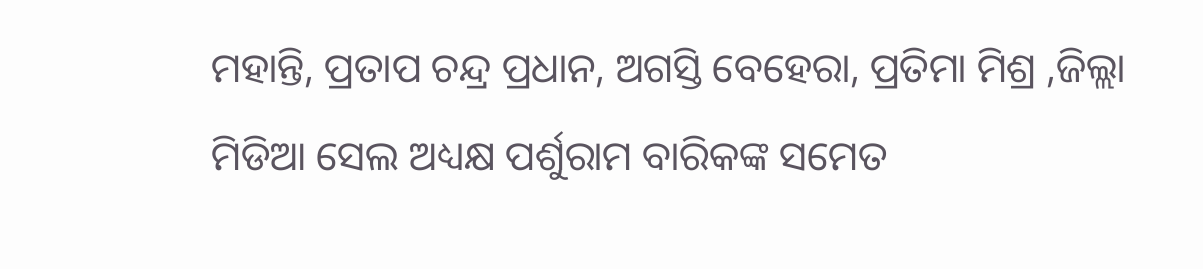ମହାନ୍ତି, ପ୍ରତାପ ଚନ୍ଦ୍ର ପ୍ରଧାନ, ଅଗସ୍ତି ବେହେରା, ପ୍ରତିମା ମିଶ୍ର ,ଜିଲ୍ଲା ମିଡିଆ ସେଲ ଅଧ୍ୟକ୍ଷ ପର୍ଶୁରାମ ବାରିକଙ୍କ ସମେତ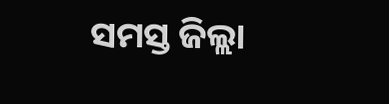ସମସ୍ତ ଜିଲ୍ଲା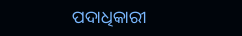ପଦାଧିକାରୀ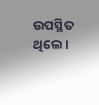ଉପସ୍ଥିତ ଥିଲେ।